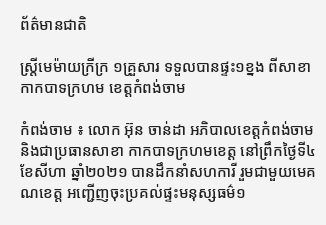ព័ត៌មានជាតិ

ស្ត្រីមេម៉ាយក្រីក្រ ១គ្រួសារ ទទួលបានផ្ទះ១ខ្នង ពីសាខាកាកបាទក្រហម ខេត្តកំពង់ចាម

កំពង់ចាម ៖ លោក អ៊ុន ចាន់ដា អភិបាលខេត្តកំពង់ចាម និងជាប្រធានសាខា កាកបាទក្រហមខេត្ត នៅព្រឹកថ្ងៃទី៤ ខែសីហា ឆ្នាំ២០២១ បានដឹកនាំសហការី រួមជាមួយមេគណខេត្ត អញ្ជើញចុះប្រគល់ផ្ទះមនុស្សធម៌១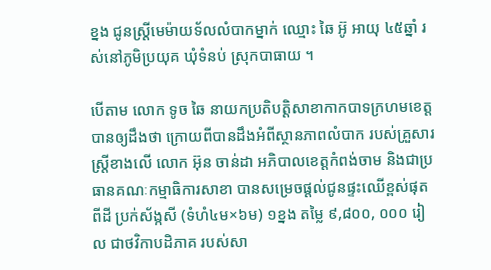ខ្នង ជូនស្ត្រីមេម៉ាយទ័លលំបាកម្នាក់ ឈ្មោះ ឆៃ អ៊ូ អាយុ ៤៥ឆ្នាំ រស់នៅភូមិប្រយុគ ឃុំទំនប់ ស្រុកបាធាយ ។

បើតាម លោក ទូច ឆៃ នាយកប្រតិបត្តិសាខាកាកបាទក្រហមខេត្ត បានឲ្យដឹងថា ក្រោយពីបានដឹងអំពីស្ថានភាពលំបាក របស់គ្រួសារស្ត្រីខាងលើ លោក អ៊ុន ចាន់ដា អភិបាលខេត្តកំពង់ចាម និងជាប្រធានគណៈកម្មាធិការសាខា បានសម្រេចផ្តល់ជូនផ្ទះឈើខ្ពស់ផុតពីដី ប្រក់ស័ង្កសី (ទំហំ៤ម×៦ម) ១ខ្នង តម្លៃ ៩,៨០០, ០០០ រៀល ជាថវិកាបដិភាគ របស់សា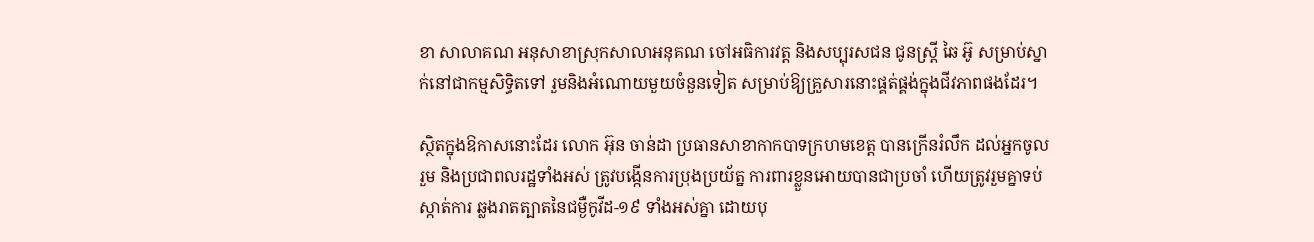ខា សាលាគណ អនុសាខាស្រុកសាលាអនុគណ ចៅអធិការវត្ត និងសប្បុរសជន ជូនស្ត្រី ឆៃ អ៊ូ សម្រាប់ស្នាក់នៅជាកម្មសិទ្ធិតទៅ រួមនិងអំណោយមួយចំនួនទៀត សម្រាប់ឱ្យគ្រួសារនោះផ្គត់ផ្គង់ក្នុងជីវភាពផងដែរ។

ស្ថិតក្នុងឱកាសនោះដែរ លោក អ៊ុន ចាន់ដា ប្រធានសាខាកាកបាទក្រហមខេត្ត បានក្រើនរំលឹក ដល់អ្នកចូលរួម និងប្រជាពលរដ្ឋទាំងអស់ ត្រូវបង្កើនការប្រុងប្រយ័ត្ន ការពារខ្លួនអោយបានជាប្រចាំ ហើយត្រូវរួមគ្នាទប់ស្កាត់ការ ឆ្លងរាតត្បាតនៃជម្ងឺកូវីដ-១៩ ទាំងអស់គ្នា ដោយបុ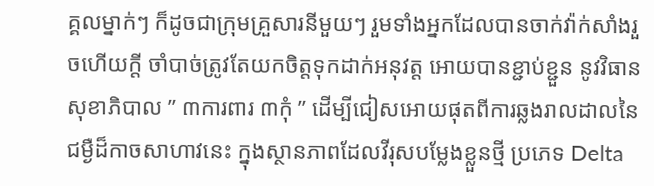គ្គលម្នាក់ៗ ក៏ដូចជាក្រុមគ្រួសារនីមួយៗ រួមទាំងអ្នកដែលបានចាក់វ៉ាក់សាំងរួចហើយក្តី ចាំបាច់ត្រូវតែយកចិត្តទុកដាក់អនុវត្ត អោយបានខ្ជាប់ខ្ជួន នូវវិធានសុខាភិបាល ” ៣ការពារ ៣កុំ ” ដើម្បីជៀសអោយផុតពីការឆ្លងរាលដាលនៃជម្ងឺដ៏កាចសាហាវនេះ ក្នុងស្ថានភាពដែលវីរុសបម្លែងខ្លួនថ្មី ប្រភេទ Delta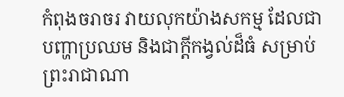កំពុងចរាចរ វាយលុកយ៉ាងសកម្ម ដែលជាបញ្ហាប្រឈម និងជាក្តីកង្វល់ដ៏ធំ សម្រាប់ព្រះរាជាណា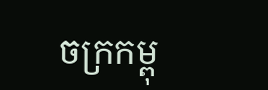ចក្រកម្ពុ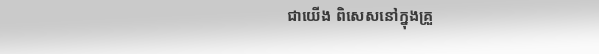ជាយើង ពិសេសនៅក្នុងគ្រួ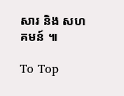សារ និង សហគមន៍ ៕

To Top